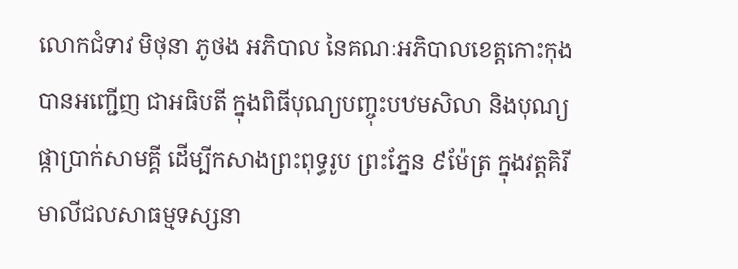លោកជំទាវ មិថុនា ភូថង អភិបាល នៃគណៈអភិបាលខេត្តកោះកុង បានអញ្ជើញ ជាអធិបតី ក្នុងពិធីបុណ្យបញ្ចុះបឋមសិលា និងបុណ្យផ្កាប្រាក់សាមគ្គី ដើម្បីកសាងព្រះពុទ្ធរូប ព្រះភ្នែន ៩ម៉ែត្រ ក្នុងវត្តគិរីមាលីជលសាធម្មទស្សនា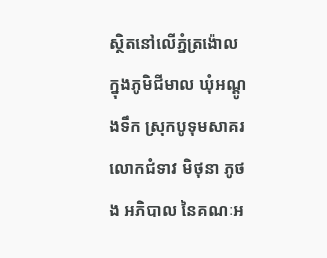ស្ថិតនៅលើភ្នំត្រង៉ោល ក្នុងភូមិជីមាល ឃុំអណ្ដូងទឹក ស្រុកបូទុមសាគរ
លោកជំទាវ មិថុនា ភូថង អភិបាល នៃគណៈអ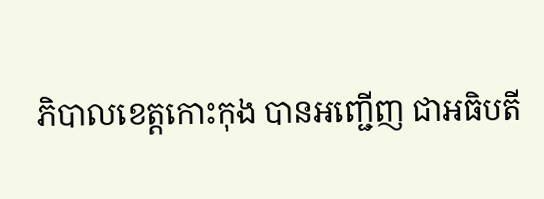ភិបាលខេត្តកោះកុង បានអញ្ជើញ ជាអធិបតី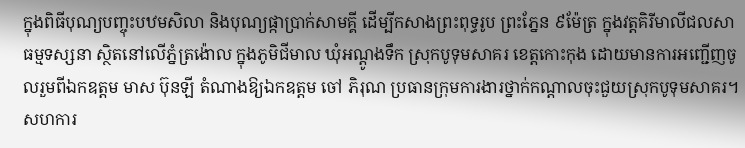ក្នុងពិធីបុណ្យបញ្ចុះបឋមសិលា និងបុណ្យផ្កាប្រាក់សាមគ្គី ដើម្បីកសាងព្រះពុទ្ធរូប ព្រះភ្នែន ៩ម៉ែត្រ ក្នុងវត្តគិរីមាលីជលសាធម្មទស្សនា ស្ថិតនៅលើភ្នំត្រង៉ោល ក្នុងភូមិជីមាល ឃុំអណ្ដូងទឹក ស្រុកបូទុមសាគរ ខេត្តកោះកុង ដោយមានការអញ្ជើញចូលរួមពីឯកឧត្តម មាស ប៊ុនឡី តំណាងឱ្យឯកឧត្តម ចៅ ភិរុណ ប្រធានក្រុមការងារថ្នាក់កណ្តាលចុះជួយស្រុកបូទុមសាគរ។
សហការ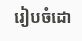រៀបចំដោ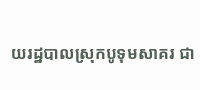យរដ្ឋបាលស្រុកបូទុមសាគរ ជា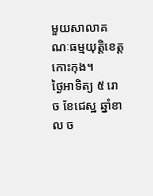មួយសាលាគណៈធម្មយុត្តិខេត្តកោះកុង។
ថ្ងៃអាទិត្យ ៥ រោច ខែជេស្ឋ ឆ្នាំខាល ច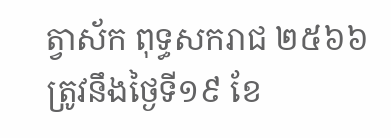ត្វាស័ក ពុទ្ធសករាជ ២៥៦៦ ត្រូវនឹងថ្ងៃទី១៩ ខែ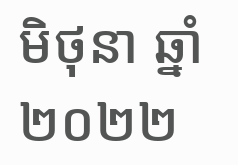មិថុនា ឆ្នាំ២០២២